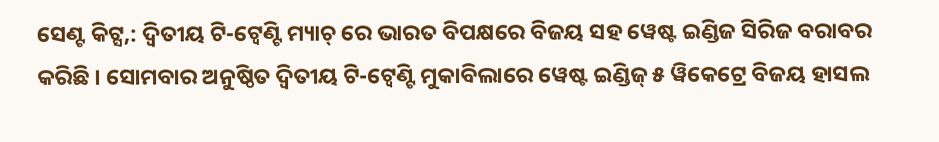ସେଣ୍ଟ କିଟ୍ସ,: ଦ୍ବିତୀୟ ଟି-ଟ୍ବେଣ୍ଟି ମ୍ୟାଚ୍ ରେ ଭାରତ ବିପକ୍ଷରେ ବିଜୟ ସହ ୱେଷ୍ଟ ଇଣ୍ଡିଜ ସିରିଜ ବରାବର କରିଛି । ସୋମବାର ଅନୁଷ୍ଠିତ ଦ୍ୱିତୀୟ ଟି-ଟ୍ୱେଣ୍ଟି ମୁକାବିଲାରେ ୱେଷ୍ଟ ଇଣ୍ଡିଜ୍ ୫ ୱିକେଟ୍ରେ ବିଜୟ ହାସଲ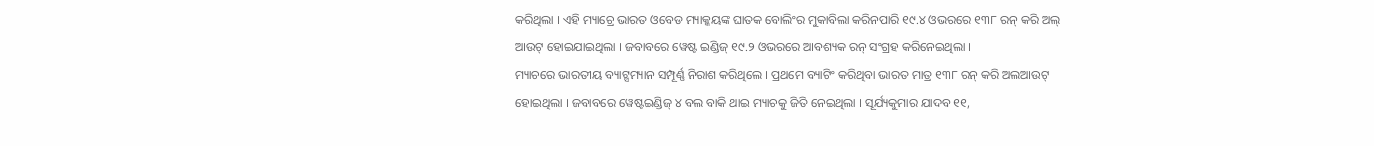କରିଥିଲା । ଏହି ମ୍ୟାଚ୍ରେ ଭାରତ ଓବେଡ ମ୍ୟାକ୍କୟଙ୍କ ଘାତକ ବୋଲିଂର ମୁକାବିଲା କରିନପାରି ୧୯.୪ ଓଭରରେ ୧୩୮ ରନ୍ କରି ଅଲ୍ ଆଉଟ୍ ହୋଇଯାଇଥିଲା । ଜବାବରେ ୱେଷ୍ଟ ଇଣ୍ଡିଜ୍ ୧୯.୨ ଓଭରରେ ଆବଶ୍ୟକ ରନ୍ ସଂଗ୍ରହ କରିନେଇଥିଲା ।
ମ୍ୟାଚରେ ଭାରତୀୟ ବ୍ୟାଟ୍ସମ୍ୟାନ ସମ୍ପୂର୍ଣ୍ଣ ନିରାଶ କରିଥିଲେ । ପ୍ରଥମେ ବ୍ୟାଟିଂ କରିଥିବା ଭାରତ ମାତ୍ର ୧୩୮ ରନ୍ କରି ଅଲଆଉଟ୍ ହୋଇଥିଲା । ଜବାବରେ ୱେଷ୍ଟଇଣ୍ଡିଜ୍ ୪ ବଲ ବାକି ଥାଇ ମ୍ୟାଚକୁ ଜିତି ନେଇଥିଲା । ସୂର୍ଯ୍ୟକୁମାର ଯାଦବ ୧୧,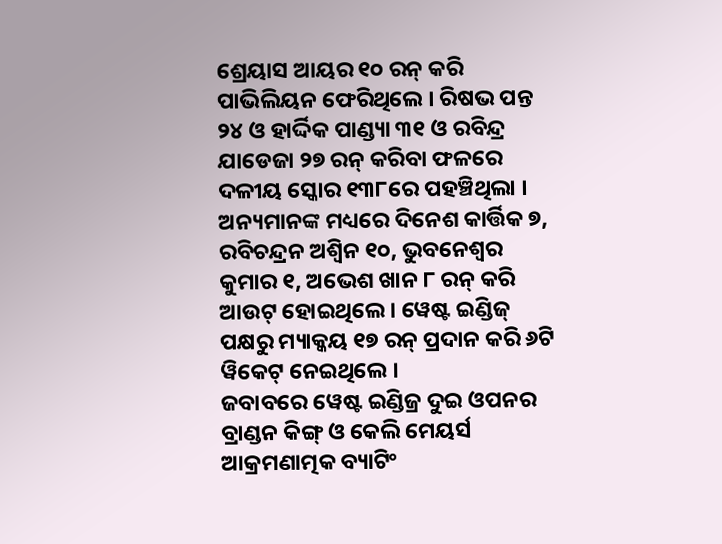ଶ୍ରେୟାସ ଆୟର ୧୦ ରନ୍ କରି ପାଭିଲିୟନ ଫେରିଥିଲେ । ରିଷଭ ପନ୍ତ ୨୪ ଓ ହାର୍ଦ୍ଦିକ ପାଣ୍ଡ୍ୟା ୩୧ ଓ ରବିନ୍ଦ୍ର ଯାଡେଜା ୨୭ ରନ୍ କରିବା ଫଳରେ ଦଳୀୟ ସ୍କୋର ୧୩୮ରେ ପହଞ୍ଚିଥିଲା । ଅନ୍ୟମାନଙ୍କ ମଧ୍ୟରେ ଦିନେଶ କାର୍ତ୍ତିକ ୭, ରବିଚନ୍ଦ୍ରନ ଅଶ୍ୱିନ ୧୦, ଭୁବନେଶ୍ୱର କୁମାର ୧, ଅଭେଶ ଖାନ ୮ ରନ୍ କରି ଆଉଟ୍ ହୋଇଥିଲେ । ୱେଷ୍ଟ ଇଣ୍ଡିଜ୍ ପକ୍ଷରୁ ମ୍ୟାକ୍କୟ ୧୭ ରନ୍ ପ୍ରଦାନ କରି ୬ଟି ୱିକେଟ୍ ନେଇଥିଲେ ।
ଜବାବରେ ୱେଷ୍ଟ ଇଣ୍ଡିଜ୍ର ଦୁଇ ଓପନର ବ୍ରାଣ୍ଡନ କିଙ୍ଗ୍ ଓ କେଲି ମେୟର୍ସ ଆକ୍ରମଣାତ୍ମକ ବ୍ୟାଟିଂ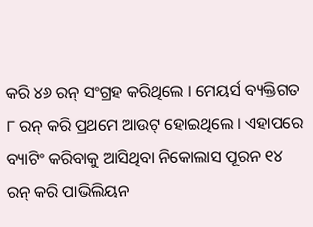କରି ୪୬ ରନ୍ ସଂଗ୍ରହ କରିଥିଲେ । ମେୟର୍ସ ବ୍ୟକ୍ତିଗତ ୮ ରନ୍ କରି ପ୍ରଥମେ ଆଉଟ୍ ହୋଇଥିଲେ । ଏହାପରେ ବ୍ୟାଟିଂ କରିବାକୁ ଆସିଥିବା ନିକୋଲାସ ପୂରନ ୧୪ ରନ୍ କରି ପାଭିଲିୟନ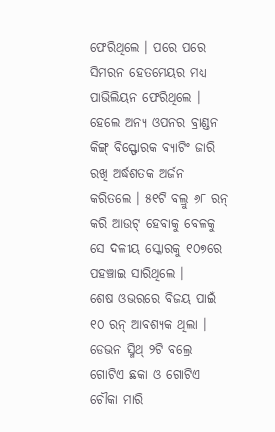ଫେରିଥିଲେ । ପରେ ପରେ ସିମରନ ହେତମେୟର ମଧ୍ୟ ପାଭିଲିୟନ ଫେରିଥିଲେ । ହେଲେ ଅନ୍ୟ ଓପନର ବ୍ରାଣ୍ଡନ କିଙ୍ଗ୍ ବିସ୍ଫୋରକ ବ୍ୟାଟିଂ ଜାରି ରଖି ଅର୍ଦ୍ଧଶତକ ଅର୍ଜନ କରିତଲେ । ୫୧ଟି ବଲ୍ରୁ ୬୮ ରନ୍ କରି ଆଉଟ୍ ହେବାକୁ ବେଳକୁ ସେ ଦଳୀୟ ସ୍କୋରକୁ ୧୦୭ରେ ପହଞ୍ଚାଇ ସାରିଥିଲେ ।
ଶେଷ ଓଭରରେ ବିଜୟ ପାଇଁ ୧୦ ରନ୍ ଆବଶ୍ୟକ ଥିଲା । ଡେଭନ ସ୍ମିଥ୍ ୨ଟି ବଲ୍ରେ ଗୋଟିଏ ଛକା ଓ ଗୋଟିଏ ଚୌକା ମାରି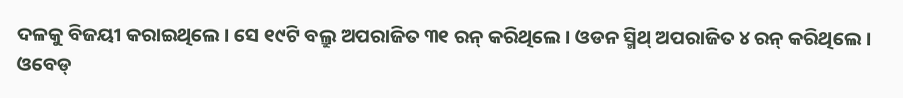ଦଳକୁ ବିଜୟୀ କରାଇଥିଲେ । ସେ ୧୯ଟି ବଲ୍ରୁ ଅପରାଜିତ ୩୧ ରନ୍ କରିଥିଲେ । ଓଡନ ସ୍ମିଥ୍ ଅପରାଜିତ ୪ ରନ୍ କରିଥିଲେ । ଓବେଡ୍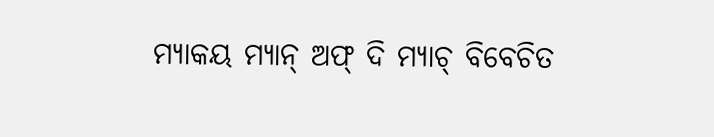ମ୍ୟାକୟ ମ୍ୟାନ୍ ଅଫ୍ ଦି ମ୍ୟାଚ୍ ବିବେଚିତ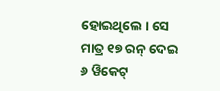ହୋଇଥିଲେ । ସେ ମାତ୍ର ୧୭ ରନ୍ ଦେଇ ୬ ୱିକେଟ୍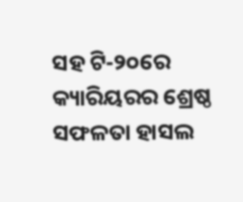ସହ ଟି-୨୦ରେ କ୍ୟାରିୟରର ଶ୍ରେଷ୍ଠ ସଫଳତା ହାସଲ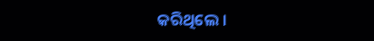କରିଥିଲେ ।